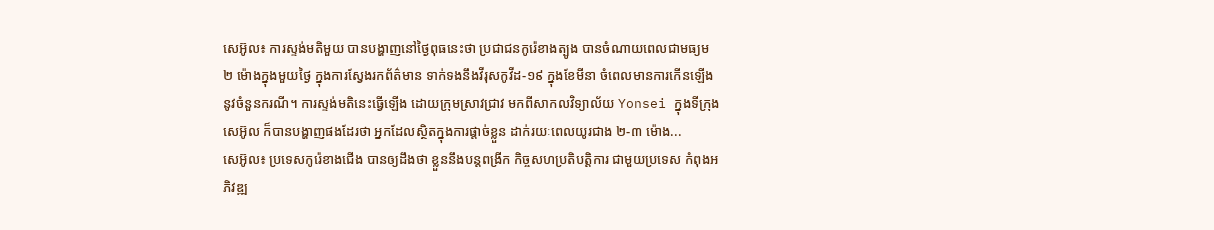សេអ៊ូល៖ ការស្ទង់មតិមួយ បានបង្ហាញនៅថ្ងៃពុធនេះថា ប្រជាជនកូរ៉េខាងត្បូង បានចំណាយពេលជាមធ្យម ២ ម៉ោងក្នុងមួយថ្ងៃ ក្នុងការស្វែងរកព័ត៌មាន ទាក់ទងនឹងវីរុសកូវីដ-១៩ ក្នុងខែមីនា ចំពេលមានការកើនឡើង នូវចំនួនករណី។ ការស្ទង់មតិនេះធ្វើឡើង ដោយក្រុមស្រាវជ្រាវ មកពីសាកលវិទ្យាល័យ Yonsei ក្នុងទីក្រុងសេអ៊ូល ក៏បានបង្ហាញផងដែរថា អ្នកដែលស្ថិតក្នុងការផ្តាច់ខ្លួន ដាក់រយៈពេលយូរជាង ២-៣ ម៉ោង...
សេអ៊ូល៖ ប្រទេសកូរ៉េខាងជើង បានឲ្យដឹងថា ខ្លួននឹងបន្តពង្រីក កិច្ចសហប្រតិបត្តិការ ជាមួយប្រទេស កំពុងអភិវឌ្ឍ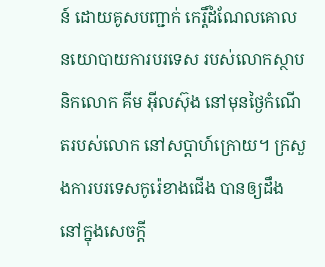ន៍ ដោយគូសបញ្ជាក់ កេរ្តិ៍ដំណែលគោលនយោបាយការបរទេស របស់លោកស្ថាបនិកលោក គីម អ៊ីលស៊ុង នៅមុនថ្ងៃកំណើតរបស់លោក នៅសប្តាហ៍ក្រោយ។ ក្រសួងការបរទេសកូរ៉េខាងជើង បានឲ្យដឹង នៅក្នុងសេចក្តី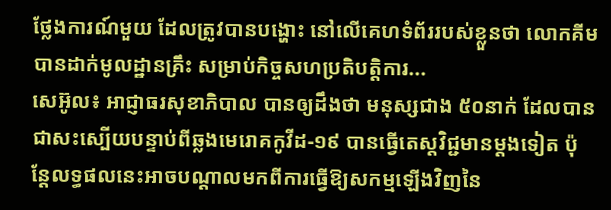ថ្លែងការណ៍មួយ ដែលត្រូវបានបង្ហោះ នៅលើគេហទំព័ររបស់ខ្លួនថា លោកគីម បានដាក់មូលដ្ឋានគ្រឹះ សម្រាប់កិច្ចសហប្រតិបត្តិការ...
សេអ៊ូល៖ អាជ្ញាធរសុខាភិបាល បានឲ្យដឹងថា មនុស្សជាង ៥០នាក់ ដែលបានជាសះស្បើយបន្ទាប់ពីឆ្លងមេរោគកូវីដ-១៩ បានធ្វើតេស្តវិជ្ជមានម្តងទៀត ប៉ុន្តែលទ្ធផលនេះអាចបណ្តាលមកពីការធ្វើឱ្យសកម្មឡើងវិញនៃ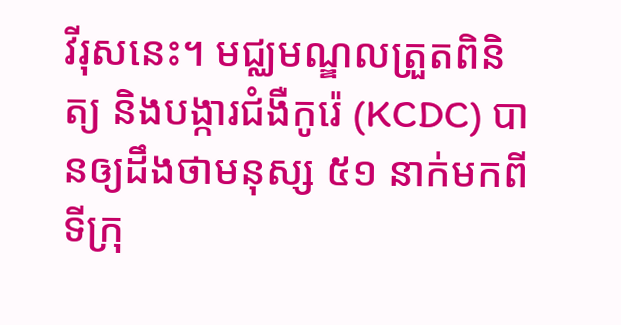វីរុសនេះ។ មជ្ឈមណ្ឌលត្រួតពិនិត្យ និងបង្ការជំងឺកូរ៉េ (KCDC) បានឲ្យដឹងថាមនុស្ស ៥១ នាក់មកពីទីក្រុ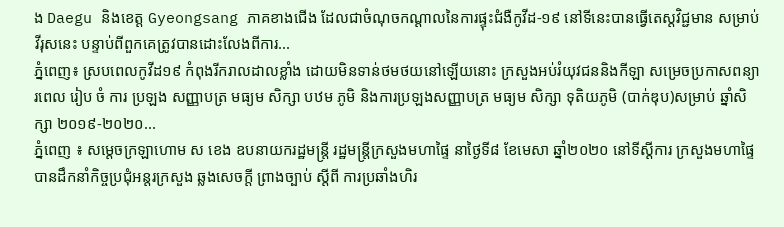ង Daegu និងខេត្ត Gyeongsang ភាគខាងជើង ដែលជាចំណុចកណ្តាលនៃការផ្ទុះជំងឺកូវីដ-១៩ នៅទីនេះបានធ្វើតេស្តវិជ្ជមាន សម្រាប់វីរុសនេះ បន្ទាប់ពីពួកគេត្រូវបានដោះលែងពីការ...
ភ្នំពេញ៖ ស្របពេលកូវីដ១៩ កំពុងរីករាលដាលខ្លាំង ដោយមិនទាន់ថមថយនៅឡើយនោះ ក្រសួងអប់រំយុវជននិងកីឡា សម្រេចប្រកាសពន្យារពេល រៀប ចំ ការ ប្រឡង សញ្ញាបត្រ មធ្យម សិក្សា បឋម ភូមិ និងការប្រឡងសញ្ញាបត្រ មធ្យម សិក្សា ទុតិយភូមិ (បាក់ឌុប)សម្រាប់ ឆ្នាំសិក្សា ២០១៩-២០២០...
ភ្នំពេញ ៖ សម្តេចក្រឡាហោម ស ខេង ឧបនាយករដ្ឋមន្រ្តី រដ្ឋមន្រ្តីក្រសួងមហាផ្ទៃ នាថ្ងៃទី៨ ខែមេសា ឆ្នាំ២០២០ នៅទីស្ដីការ ក្រសួងមហាផ្ទៃ បានដឹកនាំកិច្ចប្រជុំអន្តរក្រសួង ឆ្លងសេចក្តី ព្រាងច្បាប់ ស្តីពី ការប្រឆាំងហិរ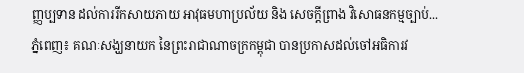ញ្ញប្បទាន ដល់ការរីកសាយភាយ អាវុធមហាប្រល័យ និង សេចក្តីព្រាង វិសោធនកម្មច្បាប់...
ភ្នំពេញ៖ គណៈសង្ឃនាយក នៃព្រះរាជាណាចក្រកម្ពុជា បានប្រកាសដល់ចៅអធិការវ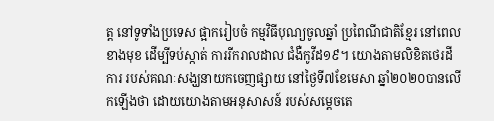ត្ត នៅទូទាំងប្រទេស ផ្អាករៀបចំ កម្មវិធីបុណ្យចូលឆ្នាំ ប្រពៃណីជាតិខ្មែរ នៅពេលខាងមុខ ដើម្បីទប់ស្កាត់ ការរីករាលដាល ជំងឺកូវីដ១៩។ យោងតាមលិខិតថេរដីការ របស់គណៈសង្ឃនាយកចេញផ្សាយ នៅថ្ងៃទី៧ខែមេសា ឆ្នាំ២០២០បានលើកឡើងថា ដោយយោងតាមអនុសាសន៍ របស់សម្តេចតេ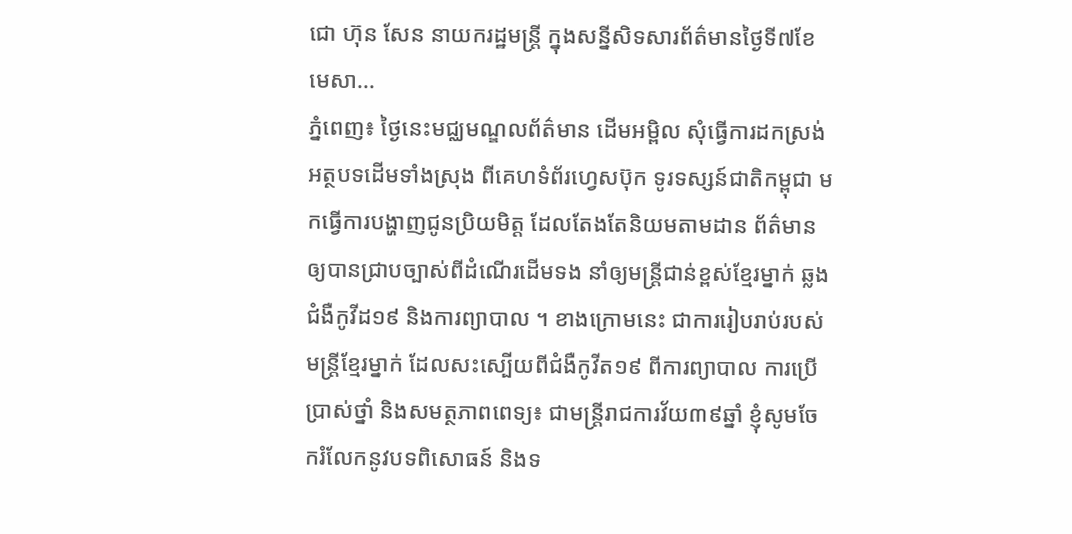ជោ ហ៊ុន សែន នាយករដ្ឋមន្ត្រី ក្នុងសន្នីសិទសារព័ត៌មានថ្ងៃទី៧ខែមេសា...
ភ្នំពេញ៖ ថ្ងៃនេះមជ្ឈមណ្ឌលព័ត៌មាន ដើមអម្ពិល សុំធ្វើការដកស្រង់អត្ថបទដើមទាំងស្រុង ពីគេហទំព័រហ្វេសប៊ុក ទូរទស្សន៍ជាតិកម្ពុជា មកធ្វើការបង្ហាញជូនប្រិយមិត្ត ដែលតែងតែនិយមតាមដាន ព័ត៌មានឲ្យបានជ្រាបច្បាស់ពីដំណើរដើមទង នាំឲ្យមន្ត្រីជាន់ខ្ពស់ខ្មែរម្នាក់ ឆ្លងជំងឺកូវីដ១៩ និងការព្យាបាល ។ ខាងក្រោមនេះ ជាការរៀបរាប់របស់មន្ត្រីខ្មែរម្នាក់ ដែលសះស្បើយពីជំងឺកូវីត១៩ ពីការព្យាបាល ការប្រើប្រាស់ថ្នាំ និងសមត្ថភាពពេទ្យ៖ ជាមន្ត្រីរាជការវ័យ៣៩ឆ្នាំ ខ្ញុំសូមចែករំលែកនូវបទពិសោធន៍ និងទ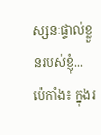ស្សនៈផ្ទាល់ខ្លួនរបស់ខ្ញុំ...
ប៉េកាំង៖ ក្នុងរ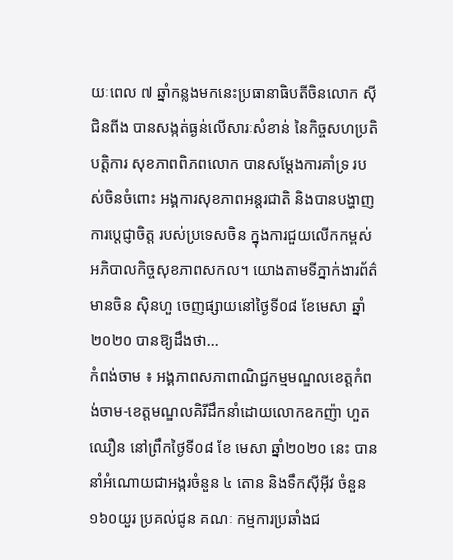យៈពេល ៧ ឆ្នាំកន្លងមកនេះប្រធានាធិបតីចិនលោក ស៊ីជិនពីង បានសង្កត់ធ្ងន់លើសារៈសំខាន់ នៃកិច្ចសហប្រតិបត្តិការ សុខភាពពិភពលោក បានសម្តែងការគាំទ្រ របស់ចិនចំពោះ អង្គការសុខភាពអន្តរជាតិ និងបានបង្ហាញ ការប្តេជ្ញាចិត្ត របស់ប្រទេសចិន ក្នុងការជួយលើកកម្ពស់ អភិបាលកិច្ចសុខភាពសកល។ យោងតាមទីភ្នាក់ងារព័ត៌មានចិន ស៊ិនហួ ចេញផ្សាយនៅថ្ងៃទី០៨ ខែមេសា ឆ្នាំ២០២០ បានឱ្យដឹងថា...
កំពង់ចាម ៖ អង្គភាពសភាពាណិជ្ជកម្មមណ្ឌលខេត្តកំពង់ចាម-ខេត្តមណ្ឌលគិរីដឹកនាំដោយលោកឧកញ៉ា ហួត ឈឿន នៅព្រឹកថ្ងៃទី០៨ ខែ មេសា ឆ្នាំ២០២០ នេះ បាននាំអំណោយជាអង្ករចំនួន ៤ តោន និងទឹកស៊ីអ៊ីវ ចំនួន១៦០យួរ ប្រគល់ជូន គណៈ កម្មការប្រឆាំងជ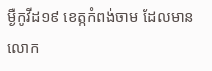ម្ងឺកូវីដ១៩ ខេត្កកំពង់ចាម ដែលមានលោក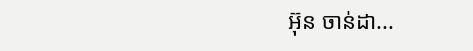អ៊ុន ចាន់ដា...